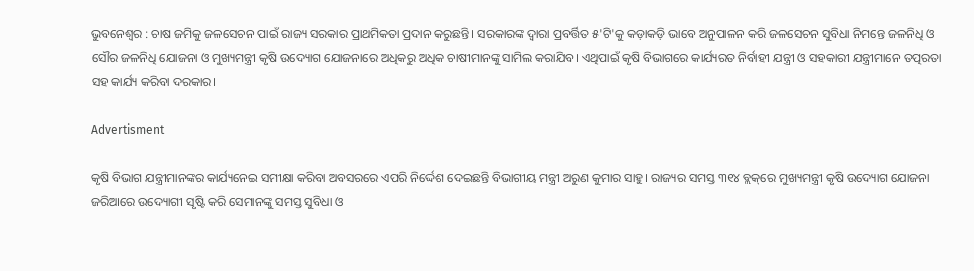ଭୁବନେଶ୍ବର : ଚାଷ ଜମିକୁ ଜଳସେଚନ ପାଇଁ ରାଜ୍ୟ ସରକାର ପ୍ରାଥମିକତା ପ୍ରଦାନ କରୁଛନ୍ତି। ସରକାରଙ୍କ ଦ୍ବାରା ପ୍ରବର୍ତ୍ତିତ ୫'ଟି'କୁ କଡ଼ାକଡ଼ି ଭାବେ ଅନୁପାଳନ କରି ଜଳସେଚନ ସୁବିଧା ନିମନ୍ତେ ଜଳନିଧି ଓ ସୌର ଜଳନିଧି ଯୋଜନା ଓ ମୁଖ୍ୟମନ୍ତ୍ରୀ କୃଷି ଉଦ୍ୟୋଗ ଯୋଜନାରେ ଅଧିକରୁ ଅଧିକ ଚାଷୀମାନଙ୍କୁ ସାମିଲ କରାଯିବ। ଏଥିପାଇଁ କୃଷି ବିଭାଗରେ କାର୍ଯ୍ୟରତ ନିର୍ବାହୀ ଯନ୍ତ୍ରୀ ଓ ସହକାରୀ ଯନ୍ତ୍ରୀମାନେ ତତ୍ପରତା ସହ କାର୍ଯ୍ୟ କରିବା ଦରକାର।

Advertisment

କୃଷି ବିଭାଗ ଯନ୍ତ୍ରୀମାନଙ୍କର କାର୍ଯ୍ୟନେଇ ସମୀକ୍ଷା କରିବା ଅବସରରେ ଏପରି ନିର୍ଦ୍ଦେଶ ଦେଇଛନ୍ତି ବିଭାଗୀୟ ମନ୍ତ୍ରୀ ଅରୁଣ କୁମାର ସାହୁ। ରାଜ୍ୟର ସମସ୍ତ ୩୧୪ ବ୍ଲକ୍‌ରେ ମୁଖ୍ୟମନ୍ତ୍ରୀ କୃଷି ଉଦ୍ୟୋଗ ଯୋଜନା ଜରିଆରେ ଉଦ୍ୟୋଗୀ ସୃଷ୍ଟି କରି ସେମାନଙ୍କୁ ସମସ୍ତ ସୁବିଧା ଓ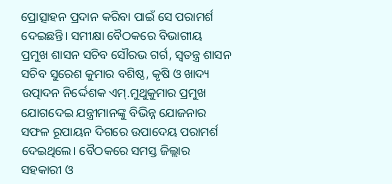ପ୍ରୋତ୍ସାହନ ପ୍ରଦାନ କରିବା ପାଇଁ ସେ ପରାମର୍ଶ ଦେଇଛନ୍ତି। ସମୀକ୍ଷା ବୈଠକରେ ବିଭାଗୀୟ ପ୍ରମୁଖ ଶାସନ ସଚିବ ସୌରଭ ଗର୍ଗ, ସ୍ବତନ୍ତ୍ର ଶାସନ ସଚିବ ସୁରେଶ କୁମାର ବଶିଷ୍ଠ, କୃଷି ଓ ଖାଦ୍ୟ ଉତ୍ପାଦନ ନିର୍ଦ୍ଦେଶକ ଏମ୍‌.ମୁଥୁକୁମାର ପ୍ରମୁଖ ଯୋଗଦେଇ ଯନ୍ତ୍ରୀମାନଙ୍କୁ ବିଭିନ୍ନ ଯୋଜନାର ସଫଳ ରୂପାୟନ ଦିଗରେ ଉପାଦେୟ ପରାମର୍ଶ ଦେଇଥିଲେ। ବୈଠକରେ ସମସ୍ତ ଜିଲ୍ଲାର ସହକାରୀ ଓ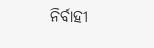ନିର୍ବାହୀ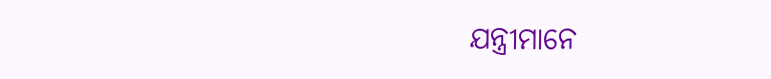ଯନ୍ତ୍ରୀମାନେ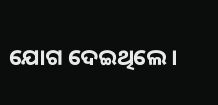ଯୋଗ ଦେଇଥିଲେ।